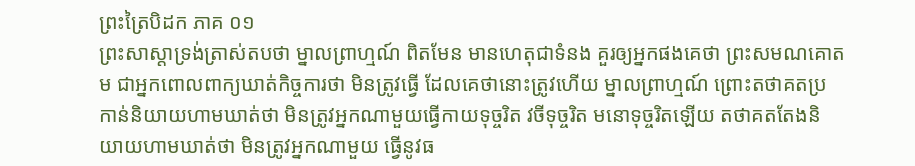ព្រះត្រៃបិដក ភាគ ០១
ព្រះសាស្តាទ្រង់ត្រាស់តបថា ម្នាលព្រាហ្មណ៍ ពិតមែន មានហេតុជាទំនង គួរឲ្យអ្នកផងគេថា ព្រះសមណគោតម ជាអ្នកពោលពាក្យឃាត់កិច្ចការថា មិនត្រូវធ្វើ ដែលគេថានោះត្រូវហើយ ម្នាលព្រាហ្មណ៍ ព្រោះតថាគតប្រកាន់និយាយហាមឃាត់ថា មិនត្រូវអ្នកណាមួយធ្វើកាយទុច្ចរិត វចីទុច្ចរិត មនោទុច្ចរិតឡើយ តថាគតតែងនិយាយហាមឃាត់ថា មិនត្រូវអ្នកណាមួយ ធ្វើនូវធ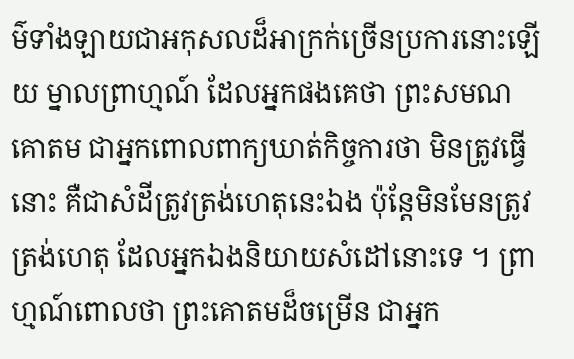ម៌ទាំងឡាយជាអកុសលដ៏អាក្រក់ច្រើនប្រការនោះឡើយ ម្នាលព្រាហ្មណ៍ ដែលអ្នកផងគេថា ព្រះសមណគោតម ជាអ្នកពោលពាក្យឃាត់កិច្ចការថា មិនត្រូវធ្វើនោះ គឺជាសំដីត្រូវត្រង់ហេតុនេះឯង ប៉ុន្តែមិនមែនត្រូវត្រង់ហេតុ ដែលអ្នកឯងនិយាយសំដៅនោះទេ ។ ព្រាហ្មណ៍ពោលថា ព្រះគោតមដ៏ចម្រើន ជាអ្នក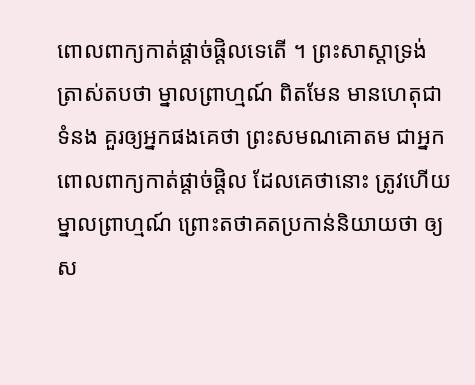ពោលពាក្យកាត់ផ្តាច់ផ្តិលទេតើ ។ ព្រះសាស្តាទ្រង់ត្រាស់តបថា ម្នាលព្រាហ្មណ៍ ពិតមែន មានហេតុជាទំនង គួរឲ្យអ្នកផងគេថា ព្រះសមណគោតម ជាអ្នកពោលពាក្យកាត់ផ្តាច់ផ្តិល ដែលគេថានោះ ត្រូវហើយ ម្នាលព្រាហ្មណ៍ ព្រោះតថាគតប្រកាន់និយាយថា ឲ្យស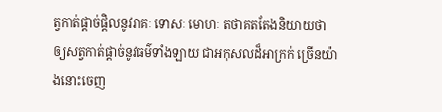ត្វកាត់ផ្តាច់ផ្តិលនូវរាគៈ ទោសៈ មោហៈ តថាគតតែងនិយាយថា ឲ្យសត្វកាត់ផ្តាច់នូវធម៌ទាំងឡាយ ជាអកុសលដ៏អាក្រក់ ច្រើនយ៉ាងនោះចេញ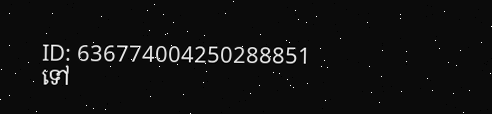ID: 636774004250288851
ទៅ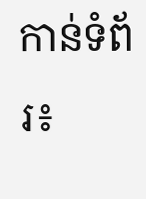កាន់ទំព័រ៖